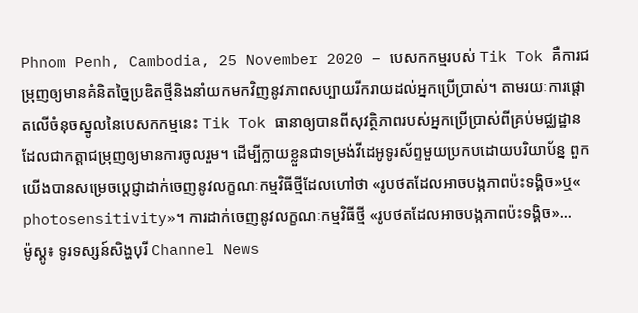Phnom Penh, Cambodia, 25 November 2020 – បេសកកម្មរបស់ Tik Tok គឺការជម្រុញឲ្យមានគំនិតច្នៃប្រឌិតថ្មីនិងនាំយកមកវិញនូវភាពសប្បាយរីករាយដល់អ្នកប្រើប្រាស់។ តាមរយៈការផ្តោតលើចំនុចស្នូលនៃបេសកកម្មនេះ Tik Tok ធានាឲ្យបានពីសុវត្ថិភាពរបស់អ្នកប្រើប្រាស់ពីគ្រប់មជ្ឈដ្ឋាន ដែលជាកត្តាជម្រុញឲ្យមានការចូលរួម។ ដើម្បីក្លាយខ្លួនជាទម្រង់វីដេអូទូរស័ព្ទមួយប្រកបដោយបរិយាប័ន្ន ពួកយើងបានសម្រេចប្តេជ្ញាដាក់ចេញនូវលក្ខណៈកម្មវិធីថ្មីដែលហៅថា «រូបថតដែលអាចបង្កភាពប៉ះទង្គិច»ឬ« photosensitivity»។ ការដាក់ចេញនូវលក្ខណៈកម្មវិធីថ្មី «រូបថតដែលអាចបង្កភាពប៉ះទង្គិច»...
ម៉ូស្គូ៖ ទូរទស្សន៍សិង្ហបុរី Channel News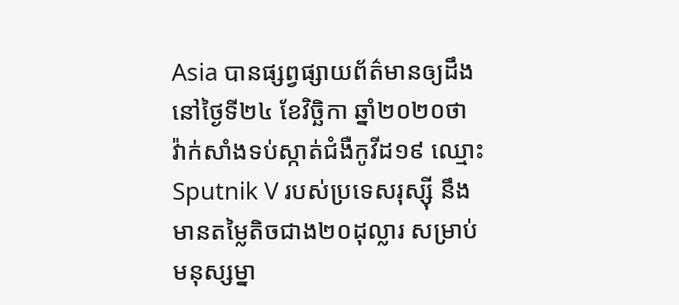Asia បានផ្សព្វផ្សាយព័ត៌មានឲ្យដឹង នៅថ្ងៃទី២៤ ខែវិច្ឆិកា ឆ្នាំ២០២០ថា វ៉ាក់សាំងទប់ស្កាត់ជំងឺកូវីដ១៩ ឈ្មោះ Sputnik V របស់ប្រទេសរុស្ស៊ី នឹងមានតម្លៃតិចជាង២០ដុល្លារ សម្រាប់មនុស្សម្នា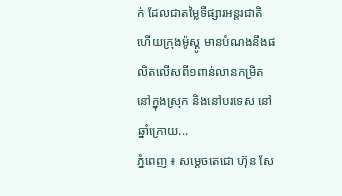ក់ ដែលជាតម្លៃទីផ្សារអន្តរជាតិ ហើយក្រុងម៉ូស្គូ មានបំណងនឹងផលិតលើសពី១ពាន់លានកម្រិត នៅក្នុងស្រុក និងនៅបរទេស នៅឆ្នាំក្រោយ...
ភ្នំពេញ ៖ សម្ដេចតេជោ ហ៊ុន សែ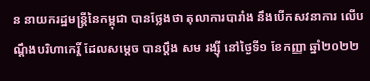ន នាយករដ្ឋមន្ដ្រីនៃកម្ពុជា បានថ្លែងថា តុលាការបារាំង នឹងបើកសវនាការ លើបណ្ដឹងបរិហាកេរ្តិ៍ ដែលសម្ដេច បានប្ដឹង សម រង្ស៊ី នៅថ្ងៃទី១ ខែកញ្ញា ឆ្នាំ២០២២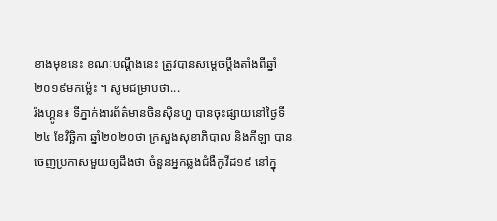ខាងមុខនេះ ខណៈបណ្ដឹងនេះ ត្រូវបានសម្ដេចប្ដឹងតាំងពីឆ្នាំ២០១៩មកម្ល៉េះ ។ សូមជម្រាបថា...
រ៉ងហ្គូន៖ ទីភ្នាក់ងារព័ត៌មានចិនស៊ិនហួ បានចុះផ្សាយនៅថ្ងៃទី២៤ ខែវិច្ឆិកា ឆ្នាំ២០២០ថា ក្រសួងសុខាភិបាល និងកីឡា បានចេញប្រកាសមួយឲ្យដឹងថា ចំនួនអ្នកឆ្លងជំងឺកូវីដ១៩ នៅក្នុ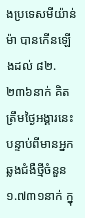ងប្រទេសមីយ៉ាន់ម៉ា បានកើនឡើងដល់ ៨២.២៣៦នាក់ គិតត្រឹមថ្ងៃអង្គារនេះ បន្ទាប់ពីមានអ្នកឆ្លងជំងឺថ្មីចំនួន ១.៧៣១នាក់ ក្នុ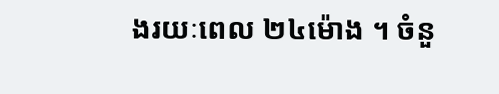ងរយៈពេល ២៤ម៉ោង ។ ចំនួ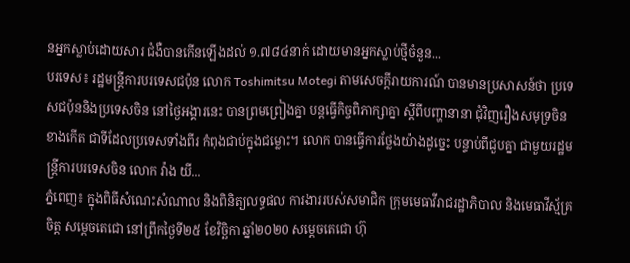នអ្នកស្លាប់ដោយសារ ជំងឺបានកើនឡើងដល់ ១.៧៨៤នាក់ ដោយមានអ្នកស្លាប់ថ្មីចំនួន...
បរទេស៖ រដ្ឋមន្ត្រីការបរទេសជប៉ុន លោក Toshimitsu Motegi តាមសេចក្តីរាយការណ៍ បានមានប្រសាសន៍ថា ប្រទេសជប៉ុននិងប្រទេសចិន នៅថ្ងៃអង្គារនេះ បានព្រមព្រៀងគ្នា បន្តធ្វើកិច្ចពិភាក្សាគ្នា ស្តីពីបញ្ហានានា ជុំវិញរឿងសមុទ្រចិនខាងកើត ជាទីដែលប្រទេសទាំងពីរ កំពុងជាប់ក្នុងជម្លោះ។ លោក បានធ្វើការថ្លែងយ៉ាងដូច្នេះ បន្ទាប់ពីជួបគ្នា ជាមួយរដ្ឋមន្ត្រីការបរទេសចិន លោក វ៉ាង យី...
ភ្នំពេញ៖ ក្នុងពិធីសំណេះសំណាល និងពិនិត្យលទ្ធផល ការងាររបស់សមាជិក ក្រុមមេធាវីរាជរដ្ឋាភិបាល និងមេធាវីស្ម័គ្រចិត្ត សម្តេចតេជោ នៅព្រឹកថ្ងៃទី២៥ ខែវិច្ឆិកា ឆ្នាំ២០២0 សម្ដេចតេជោ ហ៊ុ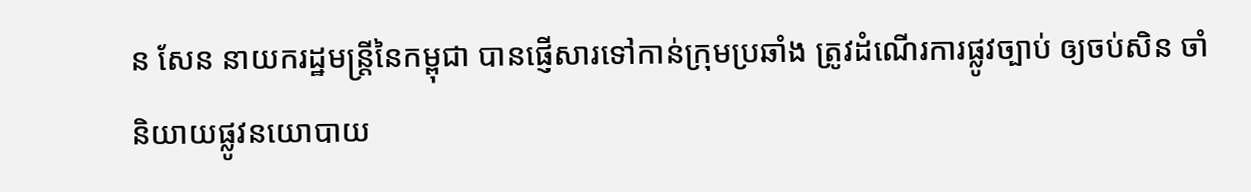ន សែន នាយករដ្ឋមន្រ្តីនៃកម្ពុជា បានផ្ញើសារទៅកាន់ក្រុមប្រឆាំង ត្រូវដំណើរការផ្លូវច្បាប់ ឲ្យចប់សិន ចាំនិយាយផ្លូវនយោបាយ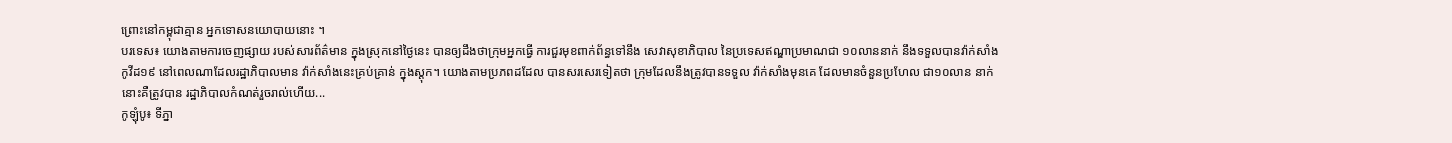ព្រោះនៅកម្ពុជាគ្មាន អ្នកទោសនយោបាយនោះ ។
បរទេស៖ យោងតាមការចេញផ្សាយ របស់សារព័ត៌មាន ក្នុងស្រុកនៅថ្ងៃនេះ បានឲ្យដឹងថាក្រុមអ្នកធ្វើ ការជួរមុខពាក់ព័ន្ធទៅនឹង សេវាសុខាភិបាល នៃប្រទេសឥណ្ឌាប្រមាណជា ១០លាននាក់ នឹងទទួលបានវ៉ាក់សាំង កូវីដ១៩ នៅពេលណាដែលរដ្ឋាភិបាលមាន វ៉ាក់សាំងនេះគ្រប់គ្រាន់ ក្នុងស្តុក។ យោងតាមប្រភពដដែល បានសរសេរទៀតថា ក្រុមដែលនឹងត្រូវបានទទួល វ៉ាក់សាំងមុនគេ ដែលមានចំនួនប្រហែល ជា១០លាន នាក់នោះគឺត្រូវបាន រដ្ឋាភិបាលកំណត់រួចរាល់ហើយ...
កូឡុំបូ៖ ទីភ្នា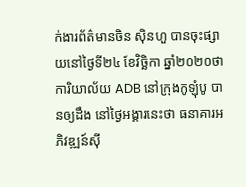ក់ងារព័ត៌មានចិន ស៊ិនហួ បានចុះផ្សាយនៅថ្ងៃទី២៤ ខែវិច្ឆិកា ឆ្នាំ២០២០ថា ការិយាល័យ ADB នៅក្រុងកូឡុំបូ បានឲ្យដឹង នៅថ្ងៃអង្គារនេះថា ធនាគារអភិវឌ្ឍន៍ស៊ី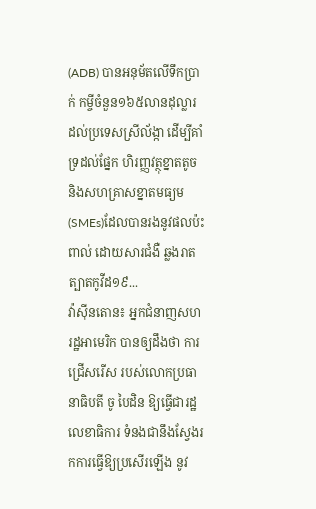(ADB) បានអនុម័តលើទឹកប្រាក់ កម្ចីចំនួន១៦៥លានដុល្លារ ដល់ប្រទេសស្រីល័ង្កា ដើម្បីគាំទ្រដល់ផ្នែក ហិរញ្ញវត្ថុខ្នាតតូច និងសហគ្រាសខ្នាតមធ្យម (SMEs)ដែលបានរងនូវផលប៉ះពាល់ ដោយសារជំងឺ ឆ្លងរាតត្បាតកូវីដ១៩...
វ៉ាស៊ីនតោន៖ អ្នកជំនាញសហរដ្ឋអាមេរិក បានឲ្យដឹងថា ការជ្រើសរើស របស់លោកប្រធានាធិបតី ចូ បៃដិន ឱ្យធ្វើជារដ្ឋលេខាធិការ ទំនងជានឹងស្វែងរកការធ្វើឱ្យប្រសើរឡើង នូវ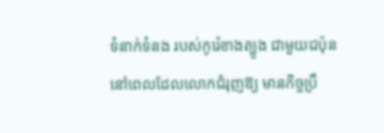ទំនាក់ទំនង របស់កូរ៉េខាងត្បូង ជាមួយជប៉ុន នៅពេលដែលលោកជំរុញឱ្យ មានកិច្ចប្រឹ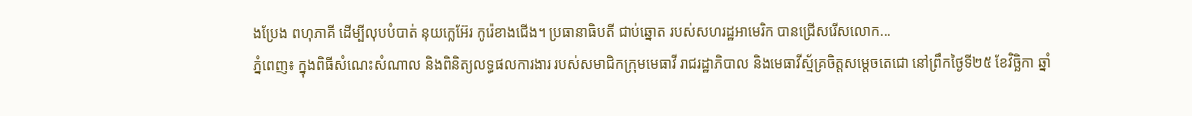ងប្រែង ពហុភាគី ដើម្បីលុបបំបាត់ នុយក្លេអ៊ែរ កូរ៉េខាងជើង។ ប្រធានាធិបតី ជាប់ឆ្នោត របស់សហរដ្ឋអាមេរិក បានជ្រើសរើសលោក...
ភ្នំពេញ៖ ក្នុងពិធីសំណេះសំណាល និងពិនិត្យលទ្ធផលការងារ របស់សមាជិកក្រុមមេធាវី រាជរដ្ឋាភិបាល និងមេធាវីស្ម័គ្រចិត្តសម្តេចតេជោ នៅព្រឹកថ្ងៃទី២៥ ខែវិច្ឆិកា ឆ្នាំ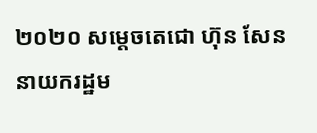២០២០ សម្ដេចតេជោ ហ៊ុន សែន នាយករដ្ឋម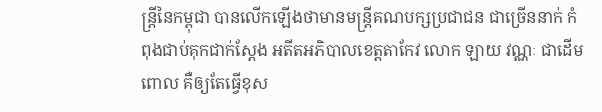ន្រ្តីនៃកម្ពុជា បានលើកឡើងថាមានមន្រ្តីគណបក្សប្រជាជន ជាច្រើននាក់ កំពុងជាប់គុកជាក់ស្ដែង អតីតអភិបាលខេត្តតាកែវ លោក ឡាយ វណ្ណៈ ជាដើមពោល គឺឲ្យតែធ្វើខុស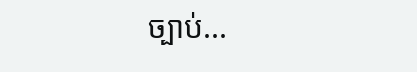ច្បាប់...